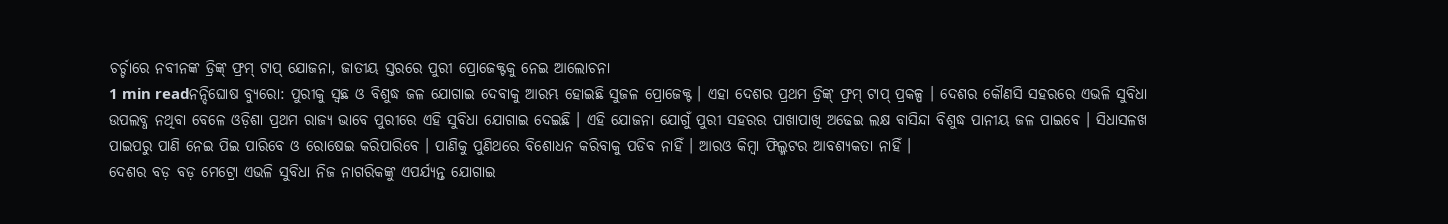ଚର୍ଚ୍ଚାରେ ନବୀନଙ୍କ ଡ୍ରିଙ୍କ୍ ଫ୍ରମ୍ ଟାପ୍ ଯୋଜନା, ଜାତୀୟ ସ୍ତରରେ ପୁରୀ ପ୍ରୋଜେକ୍ଟକୁ ନେଇ ଆଲୋଚନା
1 min readନନ୍ଦିଘୋଷ ବ୍ୟୁରୋ: ପୁରୀକୁ ସ୍ୱଛ ଓ ବିଶୁଦ୍ଧ ଜଳ ଯୋଗାଇ ଦେବାକୁ ଆରମ୍ଭ ହୋଇଛି ସୁଜଳ ପ୍ରୋଜେକ୍ଟ । ଏହା ଦେଶର ପ୍ରଥମ ଡ୍ରିଙ୍କ୍ ଫ୍ରମ୍ ଟାପ୍ ପ୍ରକଳ୍ପ । ଦେଶର କୌଣସି ସହରରେ ଏଭଳି ସୁବିଧା ଉପଲବ୍ଧ ନଥିବା ବେଳେ ଓଡ଼ିଶା ପ୍ରଥମ ରାଜ୍ୟ ଭାବେ ପୁରୀରେ ଏହି ସୁବିଧା ଯୋଗାଇ ଦେଇଛି । ଏହି ଯୋଜନା ଯୋଗୁଁ ପୁରୀ ସହରର ପାଖାପାଖି ଅଢେଇ ଲକ୍ଷ ବାସିନ୍ଦା ବିଶୁଦ୍ଧ ପାନୀୟ ଜଳ ପାଇବେ । ସିଧାସଳଖ ପାଇପରୁ ପାଣି ନେଇ ପିଇ ପାରିବେ ଓ ରୋଷେଇ କରିପାରିବେ । ପାଣିକୁ ପୁଣିଥରେ ବିଶୋଧନ କରିବାକୁ ପଡିବ ନାହିଁ । ଆରଓ କିମ୍ବା ଫିଲ୍ମଟର ଆବଶ୍ୟକତା ନାହିଁ ।
ଦେଶର ବଡ଼ ବଡ଼ ମେଟ୍ରୋ ଏଭଳି ସୁବିଧା ନିଜ ନାଗରିକଙ୍କୁ ଏପର୍ଯ୍ୟନ୍ତ ଯୋଗାଇ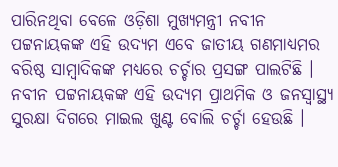ପାରିନଥିବା ବେଳେ ଓଡ଼ିଶା ମୁଖ୍ୟମନ୍ତ୍ରୀ ନବୀନ ପଟ୍ଟନାୟକଙ୍କ ଏହି ଉଦ୍ୟମ ଏବେ ଜାତୀୟ ଗଣମାଧ୍ୟମର ବରିଷ୍ଠ ସାମ୍ବାଦିକଙ୍କ ମଧ୍ୟରେ ଚର୍ଚ୍ଚାର ପ୍ରସଙ୍ଗ ପାଲଟିଛି । ନବୀନ ପଟ୍ଟନାୟକଙ୍କ ଏହି ଉଦ୍ୟମ ପ୍ରାଥମିକ ଓ ଜନସ୍ୱାସ୍ଥ୍ୟ ସୁରକ୍ଷା ଦିଗରେ ମାଇଲ ଖୁଣ୍ଟ ବୋଲି ଚର୍ଚ୍ଚା ହେଉଛି ।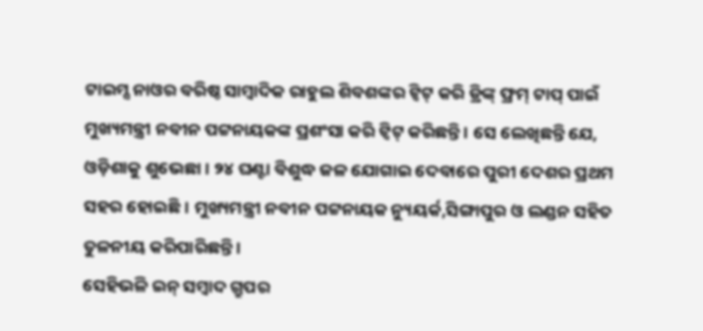ଟାଇମ୍ସ ନାଓର ବରିଷ୍ଠ ସାମ୍ବାଦିକ ରାହୁଲ ଶିବଶଙ୍କର ଟ୍ୱିଟ୍ କରି ଡ୍ରିଙ୍କ୍ ଫ୍ରମ୍ ଟାପ୍ ପାଇଁ ମୁଖ୍ୟମନ୍ତ୍ରୀ ନବୀନ ପଟ୍ଟନାୟକଙ୍କ ପ୍ରଶଂସା କରି ଟ୍ୱିଟ୍ କରିଛନ୍ତି । ସେ ଲେଖିଛନ୍ତି ଯେ, ଓଡ଼ିଶାକୁ ଶୁଭେଛା । ୨୪ ଘଣ୍ଟା ବିଶୁଦ୍ଧ ଜଳ ଯୋଗାଇ ଦେବାରେ ପୁରୀ ଦେଶର ପ୍ରଥମ ସହର ହୋଇଛି । ମୁଖ୍ୟମନ୍ତ୍ରୀ ନବୀନ ପଟ୍ଟନାୟକ ନ୍ୟୁୟର୍କ,ସିଙ୍ଗାପୁର ଓ ଲଣ୍ଡନ ସହିତ ତୁଳନୀୟ କରିପାରିଛନ୍ତି ।
ସେହିଭଳି ଇନ୍ ସମ୍ବାଦ ଗ୍ରୁପର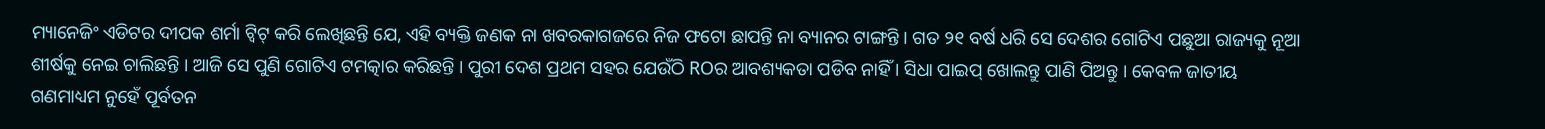ମ୍ୟାନେଜିଂ ଏଡିଟର ଦୀପକ ଶର୍ମା ଟ୍ୱିଟ୍ କରି ଲେଖିଛନ୍ତି ଯେ, ଏହି ବ୍ୟକ୍ତି ଜଣକ ନା ଖବରକାଗଜରେ ନିଜ ଫଟୋ ଛାପନ୍ତି ନା ବ୍ୟାନର ଟାଙ୍ଗନ୍ତି । ଗତ ୨୧ ବର୍ଷ ଧରି ସେ ଦେଶର ଗୋଟିଏ ପଛୁଆ ରାଜ୍ୟକୁ ନୂଆ ଶୀର୍ଷକୁ ନେଇ ଚାଲିଛନ୍ତି । ଆଜି ସେ ପୁଣି ଗୋଟିଏ ଟମତ୍କାର କରିଛନ୍ତି । ପୁରୀ ଦେଶ ପ୍ରଥମ ସହର ଯେଉଁଠି ROର ଆବଶ୍ୟକତା ପଡିବ ନାହିଁ । ସିଧା ପାଇପ୍ ଖୋଲନ୍ତୁ ପାଣି ପିଅନ୍ତୁ । କେବଳ ଜାତୀୟ ଗଣମାଧ୍ୟମ ନୁହେଁ ପୂର୍ବତନ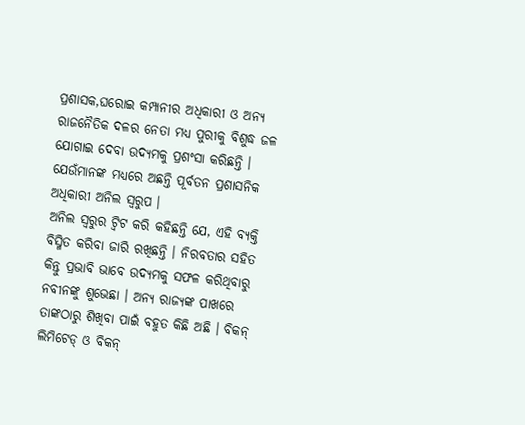ପ୍ରଶାସକ,ଘରୋଇ କମ୍ପାନୀର ଅଧିକାରୀ ଓ ଅନ୍ୟ ରାଜନୈତିକ ଦଳର ନେତା ମଧ୍ୟ ପୁରୀକୁ ବିଶୁଦ୍ଧ ଜଳ ଯୋଗାଇ ଦେବା ଉଦ୍ୟମକୁ ପ୍ରଶଂସା କରିଛନ୍ତି । ଯେଉଁମାନଙ୍କ ମଧ୍ୟରେ ଅଛନ୍ତି ପୂର୍ବତନ ପ୍ରଶାସନିକ ଅଧିକାରୀ ଅନିଲ ସ୍ୱରୁପ ।
ଅନିଲ ସ୍ୱରୁର ଟ୍ୱିଟ କରି କହିଛନ୍ତି ଯେ, ଏହି ବ୍ୟକ୍ତି ବିସ୍ମିତ କରିବା ଜାରି ରଖିଛନ୍ତି । ନିରବତାର ସହିତ କିନ୍ତୁ ପ୍ରଭାବି ଭାବେ ଉଦ୍ୟମକୁ ସଫଳ କରିଥିବାରୁ ନବୀନଙ୍କୁ ଶୁଭେଛା । ଅନ୍ୟ ରାଜ୍ୟଙ୍କ ପାଖରେ ତାଙ୍କଠାରୁ ଶିଖିବା ପାଇଁ ବହୁତ କିଛି ଅଛି । ବିକନ୍ ଲିମିଟେଡ୍ ଓ ବିକନ୍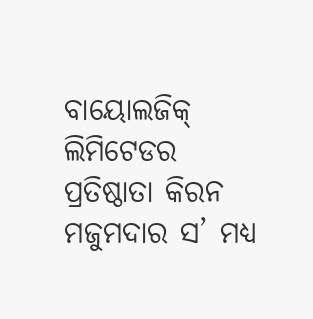ବାୟୋଲଜିକ୍ ଲିମିଟେଡର ପ୍ରତିଷ୍ଠାତା କିରନ ମଜୁମଦାର ସ’ ମଧ୍ୟ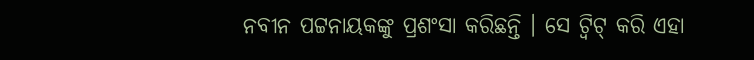ନବୀନ ପଟ୍ଟନାୟକଙ୍କୁ ପ୍ରଶଂସା କରିଛନ୍ତି । ସେ ଟ୍ୱିଟ୍ କରି ଏହା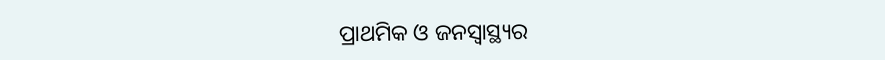ପ୍ରାଥମିକ ଓ ଜନସ୍ୱାସ୍ଥ୍ୟର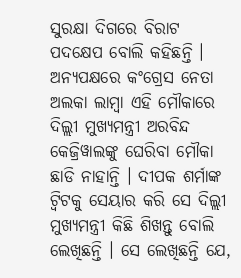ସୁରକ୍ଷା ଦିଗରେ ବିରାଟ ପଦକ୍ଷେପ ବୋଲି କହିଛନ୍ତି ।
ଅନ୍ୟପକ୍ଷରେ କଂଗ୍ରେସ ନେତା ଅଲକା ଲାମ୍ବା ଏହି ମୌକାରେ ଦିଲ୍ଲୀ ମୁଖ୍ୟମନ୍ତ୍ରୀ ଅରବିନ୍ଦ କେଜ୍ରିୱାଲଙ୍କୁ ଘେରିବା ମୌକା ଛାଡି ନାହାନ୍ତି । ଦୀପକ ଶର୍ମାଙ୍କ ଟ୍ୱିଟକୁ ସେୟାର କରି ସେ ଦିଲ୍ଲୀ ମୁଖ୍ୟମନ୍ତ୍ରୀ କିଛି ଶିଖନ୍ତୁ ବୋଲି ଲେଖିଛନ୍ତି । ସେ ଲେଖିଛନ୍ତି ଯେ,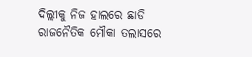ଦିଲ୍ଲୀକୁ ନିଜ ହାଲରେ ଛାଡି ରାଜନୈତିକ ମୌକା ତଲାସରେ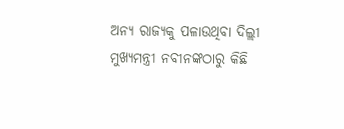ଅନ୍ୟ ରାଜ୍ୟକୁ ପଳାଉଥିବା ଦିଲ୍ଲୀ ମୁଖ୍ୟମନ୍ତ୍ରୀ ନବୀନଙ୍କଠାରୁ କିଛି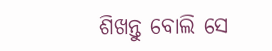ଶିଖନ୍ତୁ ବୋଲି ସେ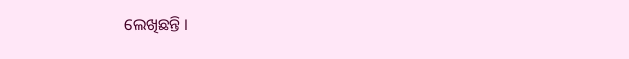ଲେଖିଛନ୍ତି ।